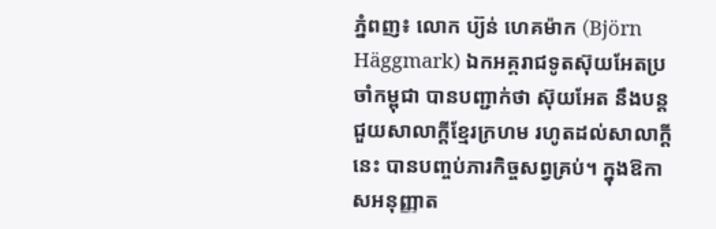ភ្នំពញ៖ លោក ប្យ៊ន់ ហេគម៉ាក (Björn Häggmark) ឯកអគ្គរាជទូតស៊ុយអែតប្រចាំកម្ពុជា បានបញ្ជាក់ថា ស៊ុយអែត នឹងបន្តជួយសាលាក្តីខ្មែរក្រហម រហូតដល់សាលាក្តីនេះ បានបញ្ចប់ភារកិច្ចសព្វគ្រប់។ ក្នុងឱកាសអនុញ្ញាត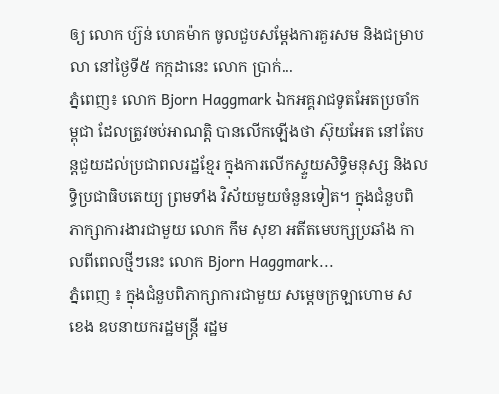ឲ្យ លោក ប្យ៊ន់ ហេគម៉ាក ចូលជួបសម្តែងការគួរសម និងជម្រាបលា នៅថ្ងៃទី៥ កក្កដានេះ លោក ប្រាក់...
ភ្នំពេញ៖ លោក Bjorn Haggmark ឯកអគ្គរាជទូតអែតប្រចាំកម្ពុជា ដែលត្រូវចប់អាណតិ្ត បានលើកឡើងថា ស៊ុយអែត នៅតែបន្តជួយដល់ប្រជាពលរដ្ឋខ្មែរ ក្នុងការលើកស្ទួយសិទ្ធិមនុស្ស និងលទ្ធិប្រជាធិបតេយ្យ ព្រមទាំង វិស័យមួយចំនួនទៀត។ ក្នុងជំនួបពិភាក្សាការងារជាមួយ លោក កឹម សុខា អតីតមេបក្សប្រឆាំង កាលពីពេលថ្មីៗនេះ លោក Bjorn Haggmark...
ភ្នំពេញ ៖ ក្នុងជំនួបពិភាក្សាការជាមួយ សម្ដេចក្រឡាហោម ស ខេង ឧបនាយករដ្ឋមន្រ្តី រដ្ឋម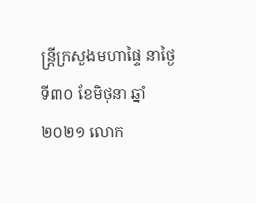ន្រ្តីក្រសួងមហាផ្ទៃ នាថ្ងៃទី៣០ ខែមិថុនា ឆ្នាំ២០២១ លោក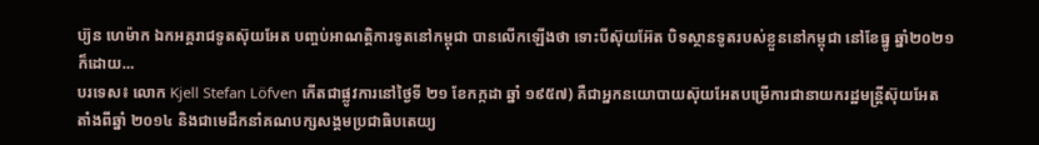ប្យ៊ន ហេម៉ាក ឯកអគ្គរាជទូតស៊ុយអែត បញ្ចប់អាណត្តិការទូតនៅកម្ពុជា បានលើកឡើងថា ទោះបីស៊ុយអ៊ែត បិទស្ថានទូតរបស់ខ្លួននៅកម្ពុជា នៅខែធ្នូ ឆ្នាំ២០២១ ក៏ដោយ...
បរទេស៖ លោក Kjell Stefan Löfven កើតជាផ្លូវការនៅថ្ងៃទី ២១ ខែកក្កដា ឆ្នាំ ១៩៥៧) គឺជាអ្នកនយោបាយស៊ុយអែតបម្រើការជានាយករដ្ឋមន្ត្រីស៊ុយអែត តាំងពីឆ្នាំ ២០១៤ និងជាមេដឹកនាំគណបក្សសង្គមប្រជាធិបតេយ្យ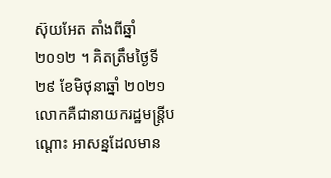ស៊ុយអែត តាំងពីឆ្នាំ ២០១២ ។ គិតត្រឹមថ្ងៃទី ២៩ ខែមិថុនាឆ្នាំ ២០២១លោកគឺជានាយករដ្ឋមន្រ្តីបណ្តោះ អាសន្នដែលមាន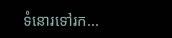ទំនោរទៅរក...